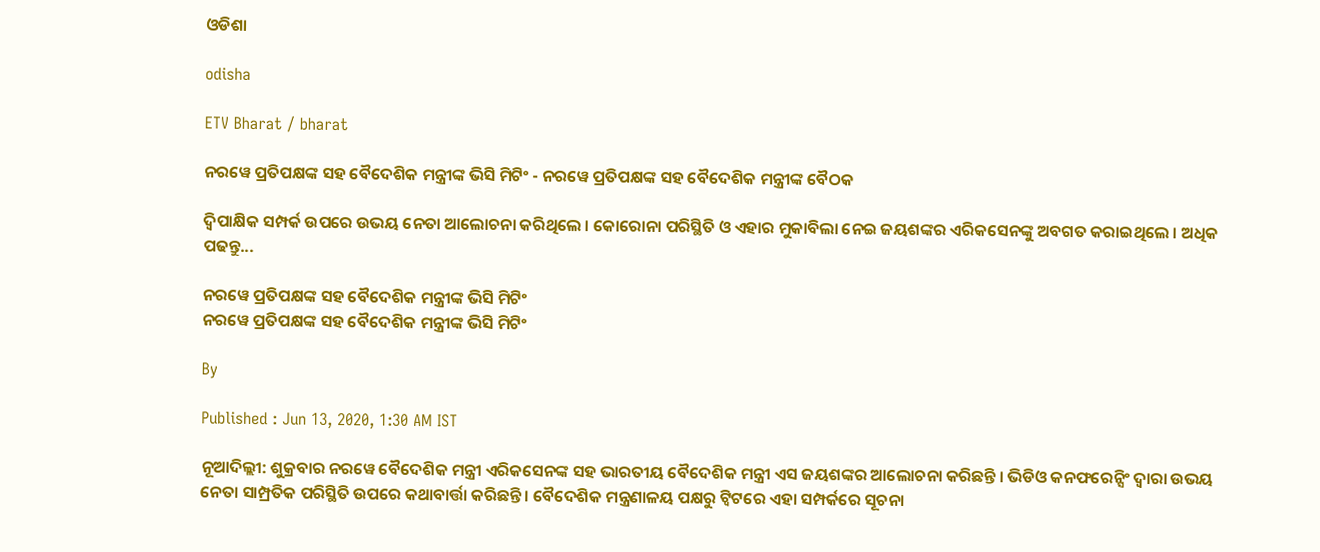ଓଡିଶା

odisha

ETV Bharat / bharat

ନରୱେ ପ୍ରତିପକ୍ଷଙ୍କ ସହ ବୈଦେଶିକ ମନ୍ତ୍ରୀଙ୍କ ଭିସି ମିଟିଂ - ନରୱେ ପ୍ରତିପକ୍ଷଙ୍କ ସହ ବୈଦେଶିକ ମନ୍ତ୍ରୀଙ୍କ ବୈଠକ

ଦ୍ବିପାକ୍ଷିକ ସମ୍ପର୍କ ଉପରେ ଉଭୟ ନେତା ଆଲୋଚନା କରିଥିଲେ । କୋରୋନା ପରିସ୍ଥିତି ଓ ଏହାର ମୁକାବିଲା ନେଇ ଜୟଶଙ୍କର ଏରିକସେନଙ୍କୁ ଅବଗତ କରାଇଥିଲେ । ଅଧିକ ପଢନ୍ତୁ...

ନରୱେ ପ୍ରତିପକ୍ଷଙ୍କ ସହ ବୈଦେଶିକ ମନ୍ତ୍ରୀଙ୍କ ଭିସି ମିଟିଂ
ନରୱେ ପ୍ରତିପକ୍ଷଙ୍କ ସହ ବୈଦେଶିକ ମନ୍ତ୍ରୀଙ୍କ ଭିସି ମିଟିଂ

By

Published : Jun 13, 2020, 1:30 AM IST

ନୂଆଦିଲ୍ଲୀ: ଶୁକ୍ରବାର ନରୱେ ବୈଦେଶିକ ମନ୍ତ୍ରୀ ଏରିକସେନଙ୍କ ସହ ଭାରତୀୟ ବୈଦେଶିକ ମନ୍ତ୍ରୀ ଏସ ଜୟଶଙ୍କର ଆଲୋଚନା କରିଛନ୍ତି । ଭିଡିଓ କନଫରେନ୍ସିଂ ଦ୍ବାରା ଉଭୟ ନେତା ସାମ୍ପ୍ରତିକ ପରିସ୍ଥିତି ଉପରେ କଥାବାର୍ତ୍ତା କରିଛନ୍ତି । ବୈଦେଶିକ ମନ୍ତ୍ରଣାଳୟ ପକ୍ଷରୁ ଟ୍ବିଟରେ ଏହା ସମ୍ପର୍କରେ ସୂଚନା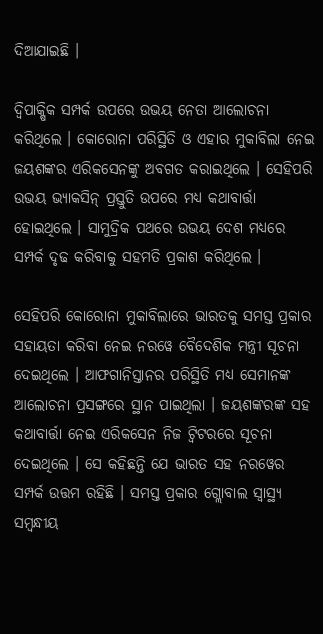ଦିଆଯାଇଛି ।

ଦ୍ବିପାକ୍ଷିକ ସମ୍ପର୍କ ଉପରେ ଉଭୟ ନେତା ଆଲୋଚନା କରିଥିଲେ । କୋରୋନା ପରିସ୍ଥିତି ଓ ଏହାର ମୁକାବିଲା ନେଇ ଜୟଶଙ୍କର ଏରିକସେନଙ୍କୁ ଅବଗତ କରାଇଥିଲେ । ସେହିପରି ଉଭୟ ଭ୍ୟାକସିନ୍ ପ୍ରସ୍ତୁତି ଉପରେ ମଧ୍ୟ କଥାବାର୍ତ୍ତା ହୋଇଥିଲେ । ସାମୁଦ୍ରିକ ପଥରେ ଉଭୟ ଦେଶ ମଧ୍ୟରେ ସମ୍ପର୍କ ଦୃଢ କରିବାକୁ ସହମତି ପ୍ରକାଶ କରିଥିଲେ ।

ସେହିପରି କୋରୋନା ମୁକାବିଲାରେ ଭାରତକୁ ସମସ୍ତ ପ୍ରକାର ସହାୟତା କରିବା ନେଇ ନରୱେ ବୈଦେଶିକ ମନ୍ତ୍ରୀ ସୂଚନା ଦେଇଥିଲେ । ଆଫଗାନିସ୍ତାନର ପରିସ୍ଥିତି ମଧ୍ୟ ସେମାନଙ୍କ ଆଲୋଚନା ପ୍ରସଙ୍ଗରେ ସ୍ଥାନ ପାଇଥିଲା । ଜୟଶଙ୍କରଙ୍କ ସହ କଥାବାର୍ତ୍ତା ନେଇ ଏରିକସେନ ନିଜ ଟ୍ବିଟରରେ ସୂଚନା ଦେଇଥିଲେ । ସେ କହିଛନ୍ତି ଯେ ଭାରତ ସହ ନରୱେର ସମ୍ପର୍କ ଉତ୍ତମ ରହିଛି । ସମସ୍ତ ପ୍ରକାର ଗ୍ଲୋବାଲ ସ୍ବାସ୍ଥ୍ୟ ସମ୍ବନ୍ଧୀୟ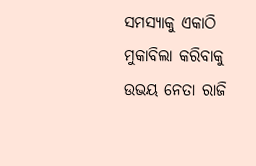ସମସ୍ୟାକୁ ଏକାଠି ମୁକାବିଲା କରିବାକୁ ଉଭୟ ନେତା ରାଜି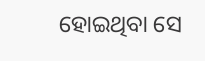ହୋଇଥିବା ସେ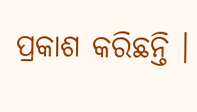ପ୍ରକାଶ କରିଛନ୍ତି ।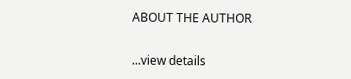ABOUT THE AUTHOR

...view details